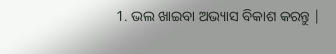1. ଭଲ ଖାଇବା ଅଭ୍ୟାସ ବିକାଶ କରନ୍ତୁ |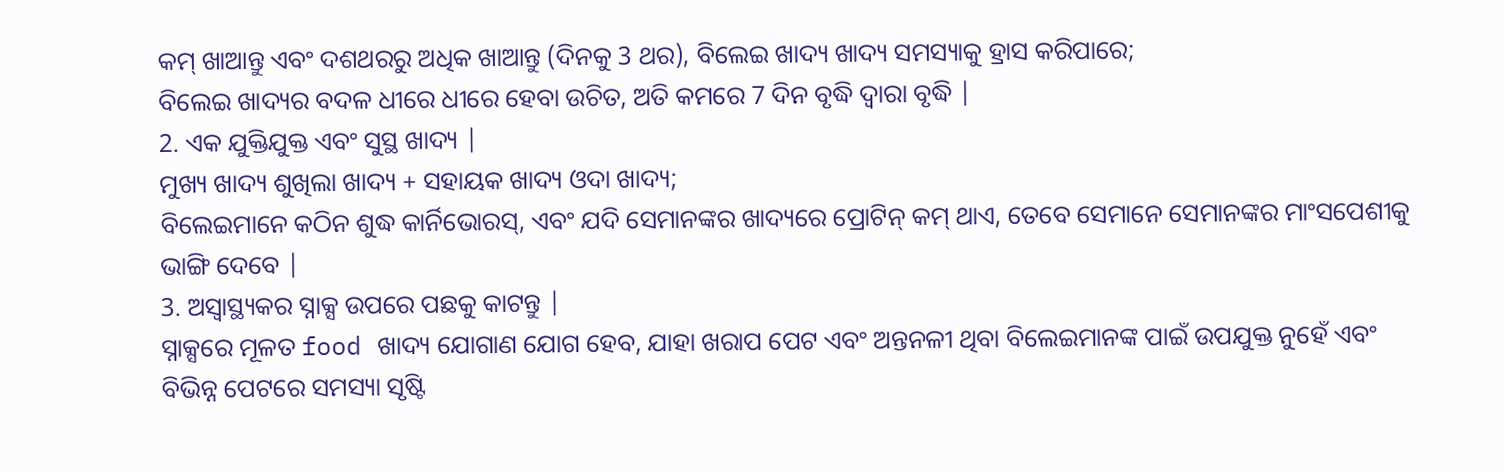କମ୍ ଖାଆନ୍ତୁ ଏବଂ ଦଶଥରରୁ ଅଧିକ ଖାଆନ୍ତୁ (ଦିନକୁ 3 ଥର), ବିଲେଇ ଖାଦ୍ୟ ଖାଦ୍ୟ ସମସ୍ୟାକୁ ହ୍ରାସ କରିପାରେ;
ବିଲେଇ ଖାଦ୍ୟର ବଦଳ ଧୀରେ ଧୀରେ ହେବା ଉଚିତ, ଅତି କମରେ 7 ଦିନ ବୃଦ୍ଧି ଦ୍ୱାରା ବୃଦ୍ଧି |
2. ଏକ ଯୁକ୍ତିଯୁକ୍ତ ଏବଂ ସୁସ୍ଥ ଖାଦ୍ୟ |
ମୁଖ୍ୟ ଖାଦ୍ୟ ଶୁଖିଲା ଖାଦ୍ୟ + ସହାୟକ ଖାଦ୍ୟ ଓଦା ଖାଦ୍ୟ;
ବିଲେଇମାନେ କଠିନ ଶୁଦ୍ଧ କାର୍ନିଭୋରସ୍, ଏବଂ ଯଦି ସେମାନଙ୍କର ଖାଦ୍ୟରେ ପ୍ରୋଟିନ୍ କମ୍ ଥାଏ, ତେବେ ସେମାନେ ସେମାନଙ୍କର ମାଂସପେଶୀକୁ ଭାଙ୍ଗି ଦେବେ |
3. ଅସ୍ୱାସ୍ଥ୍ୟକର ସ୍ନାକ୍ସ ଉପରେ ପଛକୁ କାଟନ୍ତୁ |
ସ୍ନାକ୍ସରେ ମୂଳତ food ଖାଦ୍ୟ ଯୋଗାଣ ଯୋଗ ହେବ, ଯାହା ଖରାପ ପେଟ ଏବଂ ଅନ୍ତନଳୀ ଥିବା ବିଲେଇମାନଙ୍କ ପାଇଁ ଉପଯୁକ୍ତ ନୁହେଁ ଏବଂ ବିଭିନ୍ନ ପେଟରେ ସମସ୍ୟା ସୃଷ୍ଟି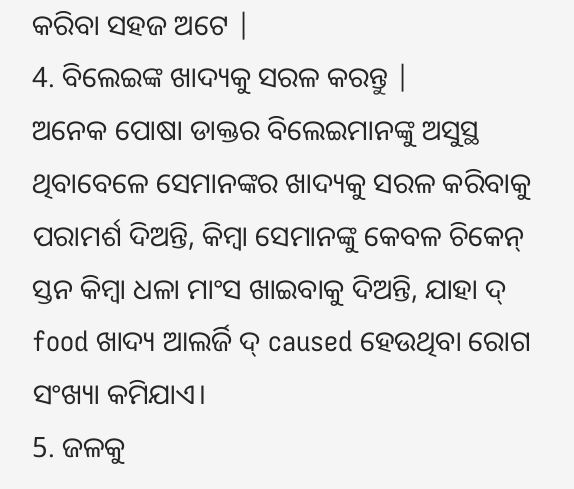କରିବା ସହଜ ଅଟେ |
4. ବିଲେଇଙ୍କ ଖାଦ୍ୟକୁ ସରଳ କରନ୍ତୁ |
ଅନେକ ପୋଷା ଡାକ୍ତର ବିଲେଇମାନଙ୍କୁ ଅସୁସ୍ଥ ଥିବାବେଳେ ସେମାନଙ୍କର ଖାଦ୍ୟକୁ ସରଳ କରିବାକୁ ପରାମର୍ଶ ଦିଅନ୍ତି, କିମ୍ବା ସେମାନଙ୍କୁ କେବଳ ଚିକେନ୍ ସ୍ତନ କିମ୍ବା ଧଳା ମାଂସ ଖାଇବାକୁ ଦିଅନ୍ତି, ଯାହା ଦ୍ food ଖାଦ୍ୟ ଆଲର୍ଜି ଦ୍ caused ହେଉଥିବା ରୋଗ ସଂଖ୍ୟା କମିଯାଏ।
5. ଜଳକୁ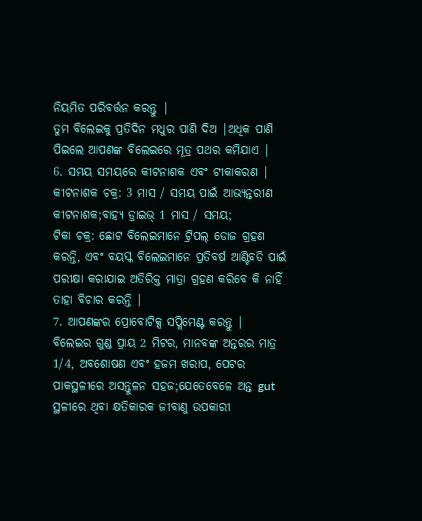ନିୟମିତ ପରିବର୍ତ୍ତନ କରନ୍ତୁ |
ତୁମ ବିଲେଇକୁ ପ୍ରତିଦିନ ମଧୁର ପାଣି ଦିଅ |ଅଧିକ ପାଣି ପିଇଲେ ଆପଣଙ୍କ ବିଲେଇରେ ମୂତ୍ର ପଥର କମିଯାଏ |
6. ସମୟ ସମୟରେ କୀଟନାଶକ ଏବଂ ଟୀକାକରଣ |
କୀଟନାଶକ ଚକ୍ର: 3 ମାସ / ସମୟ ପାଇଁ ଆଭ୍ୟନ୍ତରୀଣ କୀଟନାଶକ;ବାହ୍ୟ ଡ୍ରାଇଭ୍ 1 ମାସ / ସମୟ;
ଟିକା ଚକ୍ର: ଛୋଟ ବିଲେଇମାନେ ଟ୍ରିପଲ୍ ଡୋଜ ଗ୍ରହଣ କରନ୍ତି, ଏବଂ ବୟସ୍କ ବିଲେଇମାନେ ପ୍ରତିବର୍ଷ ଆଣ୍ଟିବଡି ପାଇଁ ପରୀକ୍ଷା କରାଯାଇ ଅତିରିକ୍ତ ମାତ୍ରା ଗ୍ରହଣ କରିବେ କି ନାହିଁ ତାହା ବିଚାର କରନ୍ତି |
7. ଆପଣଙ୍କର ପ୍ରୋବୋଟିକ୍ସ ସପ୍ଲିମେଣ୍ଟ କରନ୍ତୁ |
ବିଲେଇର ଗୁଣ୍ଡ ପ୍ରାୟ 2 ମିଟର, ମାନବଙ୍କ ଅନ୍ତରର ମାତ୍ର 1/4, ଅବଶୋଷଣ ଏବଂ ହଜମ ଖରାପ, ପେଟର ପାକସ୍ଥଳୀରେ ଅସନ୍ତୁଳନ ସହଜ;ଯେତେବେଳେ ଅନ୍ତ gut ସ୍ଥଳୀରେ ଥିବା କ୍ଷତିକାରକ ଜୀବାଣୁ ଉପକାରୀ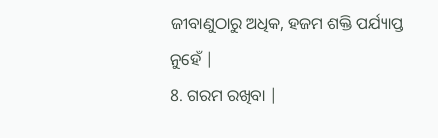ଜୀବାଣୁଠାରୁ ଅଧିକ, ହଜମ ଶକ୍ତି ପର୍ଯ୍ୟାପ୍ତ ନୁହେଁ |
8. ଗରମ ରଖିବା |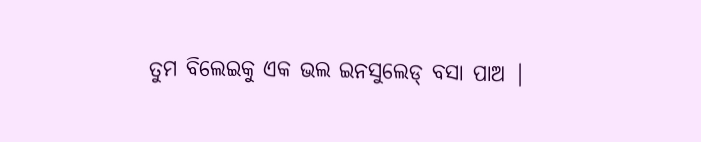ତୁମ ବିଲେଇକୁ ଏକ ଭଲ ଇନସୁଲେଡ୍ ବସା ପାଅ |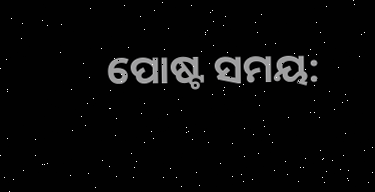ପୋଷ୍ଟ ସମୟ: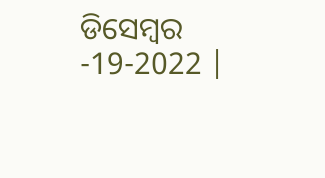ଡିସେମ୍ବର -19-2022 |